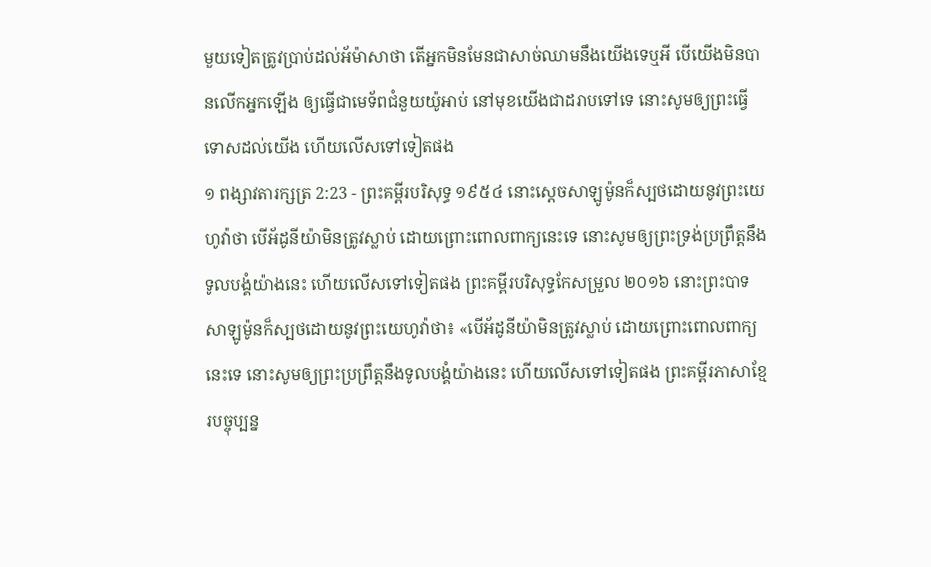មួយទៀតត្រូវប្រាប់ដល់អ័ម៉ាសាថា តើអ្នកមិនមែនជាសាច់ឈាមនឹងយើងទេឬអី បើយើងមិនបានលើកអ្នកឡើង ឲ្យធ្វើជាមេទ័ពជំនួយយ៉ូអាប់ នៅមុខយើងជាដរាបទៅទេ នោះសូមឲ្យព្រះធ្វើទោសដល់យើង ហើយលើសទៅទៀតផង
១ ពង្សាវតារក្សត្រ 2:23 - ព្រះគម្ពីរបរិសុទ្ធ ១៩៥៤ នោះស្តេចសាឡូម៉ូនក៏ស្បថដោយនូវព្រះយេហូវ៉ាថា បើអ័ដូនីយ៉ាមិនត្រូវស្លាប់ ដោយព្រោះពោលពាក្យនេះទេ នោះសូមឲ្យព្រះទ្រង់ប្រព្រឹត្តនឹងទូលបង្គំយ៉ាងនេះ ហើយលើសទៅទៀតផង ព្រះគម្ពីរបរិសុទ្ធកែសម្រួល ២០១៦ នោះព្រះបាទសាឡូម៉ូនក៏ស្បថដោយនូវព្រះយេហូវ៉ាថា៖ «បើអ័ដូនីយ៉ាមិនត្រូវស្លាប់ ដោយព្រោះពោលពាក្យនេះទេ នោះសូមឲ្យព្រះប្រព្រឹត្តនឹងទូលបង្គំយ៉ាងនេះ ហើយលើសទៅទៀតផង ព្រះគម្ពីរភាសាខ្មែរបច្ចុប្បន្ន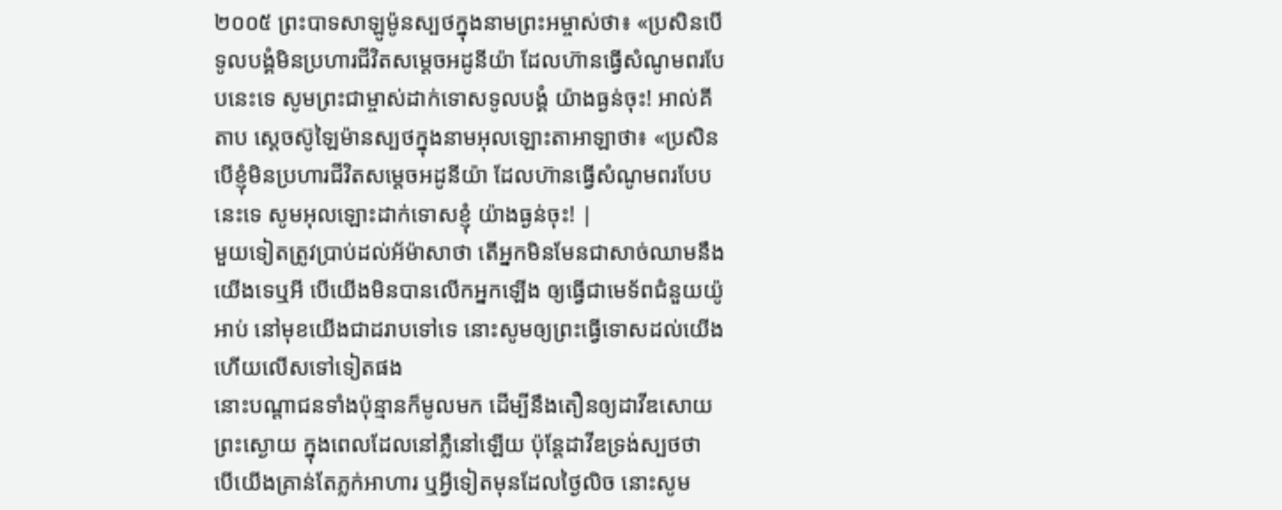២០០៥ ព្រះបាទសាឡូម៉ូនស្បថក្នុងនាមព្រះអម្ចាស់ថា៖ «ប្រសិនបើទូលបង្គំមិនប្រហារជីវិតសម្ដេចអដូនីយ៉ា ដែលហ៊ានធ្វើសំណូមពរបែបនេះទេ សូមព្រះជាម្ចាស់ដាក់ទោសទូលបង្គំ យ៉ាងធ្ងន់ចុះ! អាល់គីតាប ស្តេចស៊ូឡៃម៉ានស្បថក្នុងនាមអុលឡោះតាអាឡាថា៖ «ប្រសិនបើខ្ញុំមិនប្រហារជីវិតសម្តេចអដូនីយ៉ា ដែលហ៊ានធ្វើសំណូមពរបែបនេះទេ សូមអុលឡោះដាក់ទោសខ្ញុំ យ៉ាងធ្ងន់ចុះ! |
មួយទៀតត្រូវប្រាប់ដល់អ័ម៉ាសាថា តើអ្នកមិនមែនជាសាច់ឈាមនឹងយើងទេឬអី បើយើងមិនបានលើកអ្នកឡើង ឲ្យធ្វើជាមេទ័ពជំនួយយ៉ូអាប់ នៅមុខយើងជាដរាបទៅទេ នោះសូមឲ្យព្រះធ្វើទោសដល់យើង ហើយលើសទៅទៀតផង
នោះបណ្តាជនទាំងប៉ុន្មានក៏មូលមក ដើម្បីនឹងតឿនឲ្យដាវីឌសោយព្រះស្ងោយ ក្នុងពេលដែលនៅភ្លឺនៅឡើយ ប៉ុន្តែដាវីឌទ្រង់ស្បថថា បើយើងគ្រាន់តែភ្លក់អាហារ ឬអ្វីទៀតមុនដែលថ្ងៃលិច នោះសូម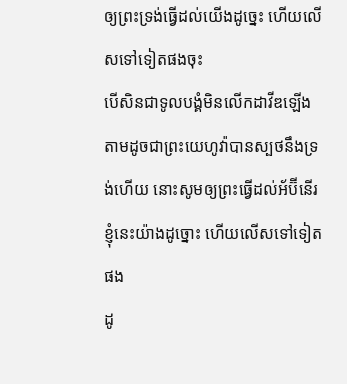ឲ្យព្រះទ្រង់ធ្វើដល់យើងដូច្នេះ ហើយលើសទៅទៀតផងចុះ
បើសិនជាទូលបង្គំមិនលើកដាវីឌឡើង តាមដូចជាព្រះយេហូវ៉ាបានស្បថនឹងទ្រង់ហើយ នោះសូមឲ្យព្រះធ្វើដល់អ័ប៊ីនើរខ្ញុំនេះយ៉ាងដូច្នោះ ហើយលើសទៅទៀតផង
ដូ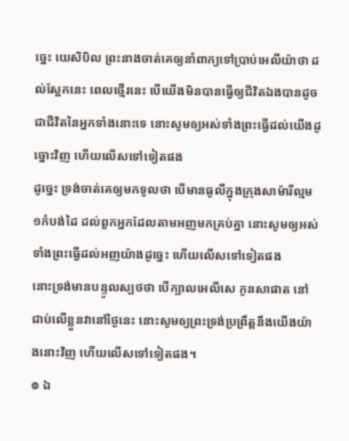ច្នេះ យេសិបិល ព្រះនាងចាត់គេឲ្យនាំពាក្យទៅប្រាប់អេលីយ៉ាថា ដល់ស្អែកនេះ ពេលថ្មើរនេះ បើយើងមិនបានធ្វើឲ្យជីវិតឯងបានដូចជាជីវិតនៃអ្នកទាំងនោះទេ នោះសូមឲ្យអស់ទាំងព្រះធ្វើដល់យើងដូច្នោះវិញ ហើយលើសទៅទៀតផង
ដូច្នេះ ទ្រង់ចាត់គេឲ្យមកទូលថា បើមានធូលីក្នុងក្រុងសាម៉ារីល្មម១កំបង់ដៃ ដល់ពួកអ្នកដែលតាមអញមកគ្រប់គ្នា នោះសូមឲ្យអស់ទាំងព្រះធ្វើដល់អញយ៉ាងដូច្នេះ ហើយលើសទៅទៀតផង
នោះទ្រង់មានបន្ទូលស្បថថា បើក្បាលអេលីសេ កូនសាផាត នៅជាប់លើខ្លួនវានៅថ្ងៃនេះ នោះសូមឲ្យព្រះទ្រង់ប្រព្រឹត្តនឹងយើងយ៉ាងនោះវិញ ហើយលើសទៅទៀតផង។
៙ ឯ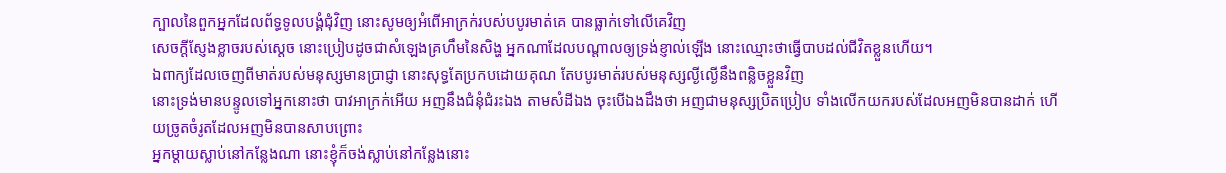ក្បាលនៃពួកអ្នកដែលព័ទ្ធទូលបង្គំជុំវិញ នោះសូមឲ្យអំពើអាក្រក់របស់បបូរមាត់គេ បានធ្លាក់ទៅលើគេវិញ
សេចក្ដីស្ញែងខ្លាចរបស់ស្តេច នោះប្រៀបដូចជាសំឡេងគ្រហឹមនៃសិង្ហ អ្នកណាដែលបណ្តាលឲ្យទ្រង់ខ្ញាល់ឡើង នោះឈ្មោះថាធ្វើបាបដល់ជីវិតខ្លួនហើយ។
ឯពាក្យដែលចេញពីមាត់របស់មនុស្សមានប្រាជ្ញា នោះសុទ្ធតែប្រកបដោយគុណ តែបបូរមាត់របស់មនុស្សល្ងីល្ងើនឹងពន្លិចខ្លួនវិញ
នោះទ្រង់មានបន្ទូលទៅអ្នកនោះថា បាវអាក្រក់អើយ អញនឹងជំនុំជំរះឯង តាមសំដីឯង ចុះបើឯងដឹងថា អញជាមនុស្សប្រិតប្រៀប ទាំងលើកយករបស់ដែលអញមិនបានដាក់ ហើយច្រូតចំរូតដែលអញមិនបានសាបព្រោះ
អ្នកម្តាយស្លាប់នៅកន្លែងណា នោះខ្ញុំក៏ចង់ស្លាប់នៅកន្លែងនោះ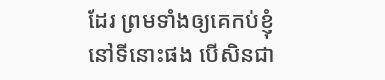ដែរ ព្រមទាំងឲ្យគេកប់ខ្ញុំនៅទីនោះផង បើសិនជា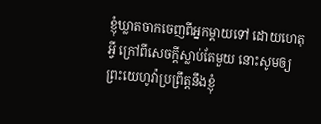ខ្ញុំឃ្លាតចាកចេញពីអ្នកម្តាយទៅ ដោយហេតុអ្វី ក្រៅពីសេចក្ដីស្លាប់តែមួយ នោះសូមឲ្យព្រះយេហូវ៉ាប្រព្រឹត្តនឹងខ្ញុំ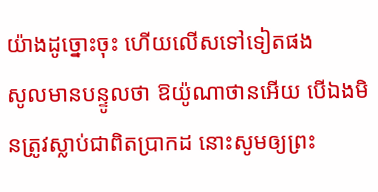យ៉ាងដូច្នោះចុះ ហើយលើសទៅទៀតផង
សូលមានបន្ទូលថា ឱយ៉ូណាថានអើយ បើឯងមិនត្រូវស្លាប់ជាពិតប្រាកដ នោះសូមឲ្យព្រះ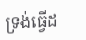ទ្រង់ធ្វើដ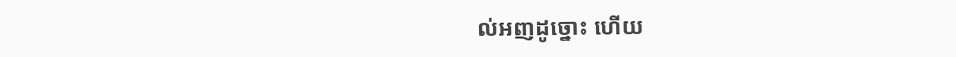ល់អញដូច្នោះ ហើយ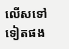លើសទៅទៀតផង